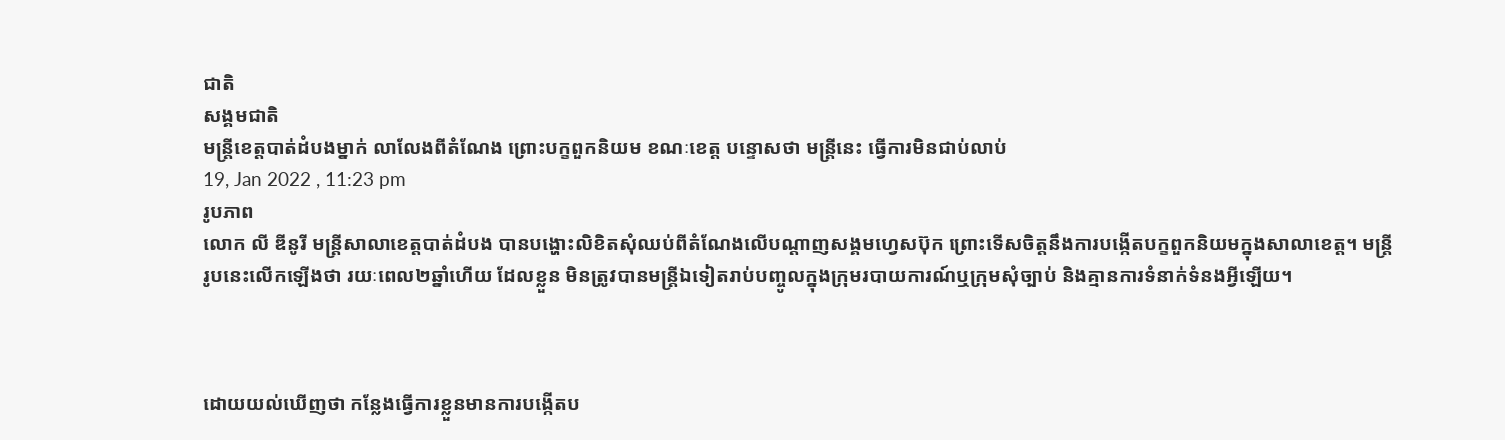ជាតិ
សង្គមជាតិ
មន្រ្តីខេត្តបាត់ដំបងម្នាក់ លាលែងពីតំណែង ព្រោះបក្ខពួកនិយម ខណៈខេត្ត បន្ទោសថា មន្រ្តីនេះ ធ្វើការមិនជាប់លាប់
19, Jan 2022 , 11:23 pm
រូបភាព
លោក លី ឌីនូរី មន្រ្តីសាលាខេត្តបាត់ដំបង បានបង្ហោះលិខិតសុំឈប់ពីតំណែងលើបណ្តាញសង្គមហ្វេសប៊ុក ព្រោះទើសចិត្តនឹងការបង្កើតបក្ខពួកនិយមក្នុងសាលាខេត្ត។ មន្រ្តីរូបនេះលើកឡើងថា រយៈពេល២ឆ្នាំហើយ ដែលខ្លួន មិនត្រូវបានមន្រ្តីឯទៀតរាប់បញ្ចូលក្នុងក្រុមរបាយការណ៍ឬក្រុមសុំច្បាប់ និងគ្មានការទំនាក់ទំនងអ្វីឡើយ។



ដោយយល់ឃើញថា កន្លែងធ្វើការខ្លួនមានការបង្កើតប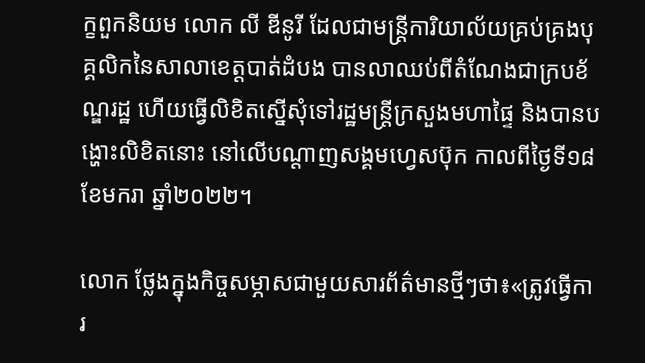ក្ខពួកនិយម លោក លី ឌីនូរី ដែលជាមន្រ្តីការិយាល័យគ្រប់គ្រងបុគ្គលិកនៃសាលាខេត្តបាត់ដំបង បានលាឈប់ពីតំណែងជាក្របខ័ណ្ឌរដ្ឋ ហើយធ្វើលិខិតស្នើសុំទៅរដ្ឋមន្រ្តីក្រសួងមហាផ្ទៃ និងបានបង្ហោះលិខិតនោះ នៅលើបណ្តាញសង្គមហ្វេសប៊ុក កាលពីថ្ងៃទី១៨ ខែមករា ឆ្នាំ២០២២។

លោក ថ្លែងក្នុងកិច្ចសម្ភាសជាមួយសារព័ត៌មានថ្មីៗថា៖«ត្រូវធ្វើការ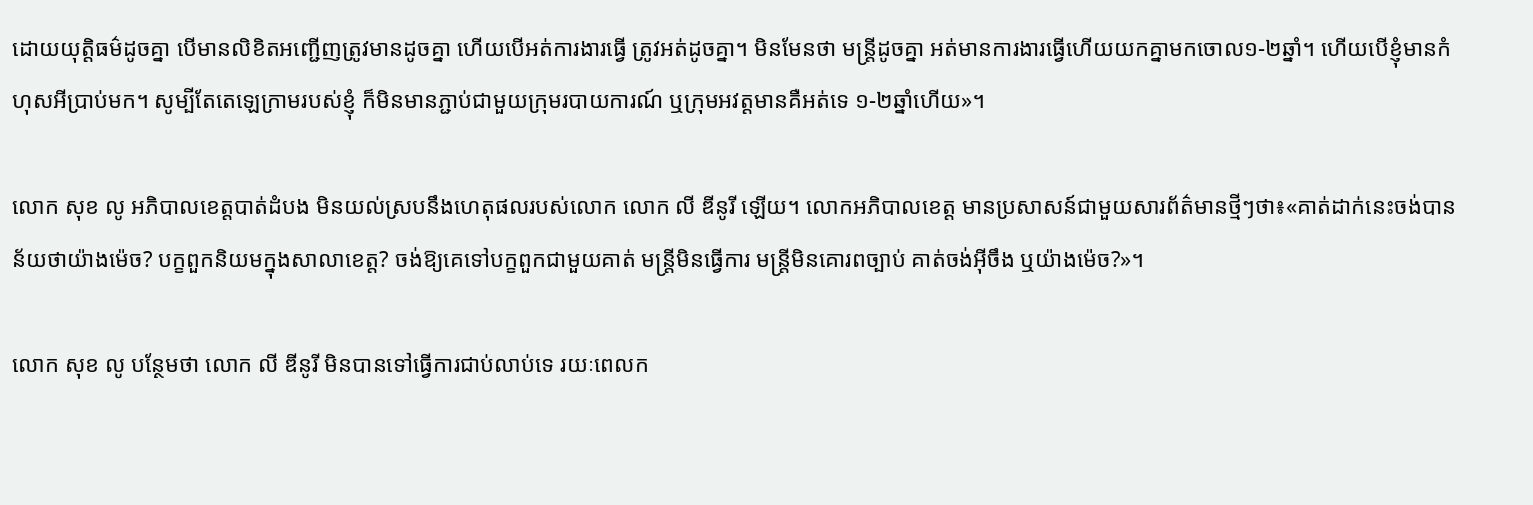ដោយយុត្តិធម៌ដូចគ្នា បើមានលិខិតអញ្ជើញត្រូវមានដូចគ្នា ហើយបើអត់ការងារធ្វើ ត្រូវអត់ដូចគ្នា។ មិនមែនថា មន្រ្តីដូចគ្នា អត់មានការងារធ្វើហើយយកគ្នាមកចោល១-២ឆ្នាំ។ ហើយបើខ្ញុំមានកំហុសអីប្រាប់មក។ សូម្បីតែតេឡេក្រាមរបស់ខ្ញុំ ក៏មិនមានភ្ជាប់ជាមួយក្រុមរបាយការណ៍ ឬក្រុមអវត្តមានគឺអត់ទេ ១-២ឆ្នាំហើយ»។

លោក សុខ លូ អភិបាលខេត្តបាត់ដំបង មិនយល់ស្របនឹងហេតុផលរបស់លោក លោក លី ឌីនូរី ឡើយ។ លោកអភិបាលខេត្ត មានប្រសាសន៍ជាមួយសារព័ត៌មានថ្មីៗថា៖«គាត់ដាក់នេះចង់បានន័យថាយ៉ាងម៉េច? បក្ខពួកនិយមក្នុងសាលាខេត្ត? ចង់ឱ្យគេទៅបក្ខពួកជាមួយគាត់ មន្រ្តីមិនធ្វើការ មន្រ្តីមិនគោរពច្បាប់ គាត់ចង់អ៊ីចឹង ឬយ៉ាងម៉េច?»។

លោក សុខ លូ បន្ថែមថា លោក លី ឌីនូរី មិនបានទៅធ្វើការជាប់លាប់ទេ រយៈពេលក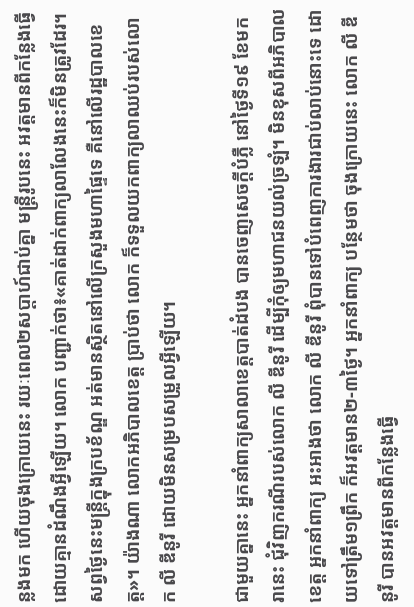ន្លងមក ហើយចុងក្រោយនេះ រយៈពេល២សប្ដាហ៍ជាប់គ្នា មន្រ្តីរូបនេះ អវត្តមានពីកន្លែងធ្វើដោយគ្មានដំណឹងអ្វីឡើយ។ លោក បញ្ជាក់ថា៖«គាត់ដាក់ពាក្យលាលែងនេះក៏មិនត្រូវដែរ។ សព្វថ្ងៃនេះមន្រ្តីក្នុងក្របខ័ណ្ឌ អត់មានស្ថិតនៅលើក្រសួងមហាផ្ទៃទេ គឺនៅលើរដ្ឋបាលខេត្ត»។ យ៉ាងណា លោកអភិបាលខេត្ត ប្រាប់ថា លោក ក៏ទទួលយកពាក្យលាឈប់របស់លោក លី ឌីនូរី ដោយមិនសម្របសម្រួលអ្វីឡើយ។

ជាមួយគ្នានេះ អ្នកនាំពាក្យសាលាខេត្តបាត់ដំបង បានចេញសេចក្តីបំភ្លឺ នៅថ្ងៃទី១៩ ខែមករានេះ ជុំវិញករណីរបស់លោក លី ឌីនូរី ដើម្បីកុំឲ្យមហាជនយល់ច្រឡំ។ មិនខុសពីអភិបាលខេត្ត អ្នកនាំពាក្យ អះអាងថា លោក លី ឌីនូរី ពុំបានទៅបំពេញការងារជាប់លាប់នោះទេ ដោយទៅត្រឹម១ព្រឹក ក៏អវត្តមាន២-៣ថ្ងៃ។ អ្នកនាំពាក្យ បន្ថែមថា ចុងក្រោយនេះ លោក លី ឌីនូរី បានអវត្តមានពីកន្លែងធ្វើ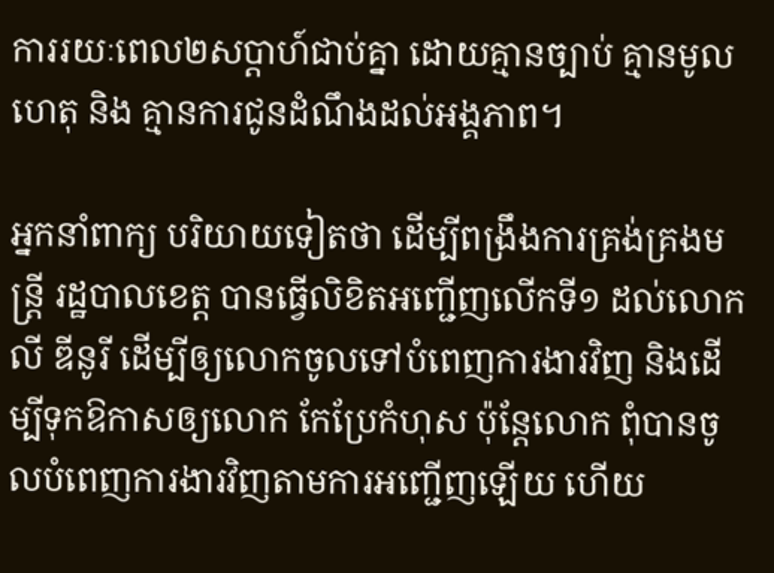ការរយៈពេល២សប្តាហ៍ជាប់គ្នា ដោយគ្មានច្បាប់ គ្មានមូលហេតុ និង គ្មានការជូនដំណឹងដល់អង្គភាព។

អ្នកនាំពាក្យ បរិយាយទៀតថា ដើម្បីពង្រឹងការគ្រង់គ្រងមន្រ្តី រដ្ឋបាលខេត្ត បានធ្វើលិខិតអញ្ជើញលើកទី១ ដល់លោក លី ឌីនូរី ដើម្បីឲ្យលោកចូលទៅបំពេញការងារវិញ និងដើម្បីទុកឱកាសឲ្យលោក កែប្រែកំហុស ប៉ុន្តែលោក ពុំបានចូលបំពេញការងារវិញតាមការអញ្ជើញឡើយ ហើយ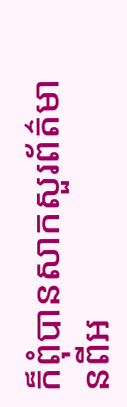ក៏ពុំបានសាកសួរព័ត៌មានពីអ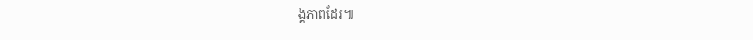ង្គភាពដែរ៕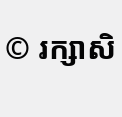© រក្សាសិ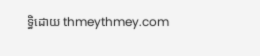ទ្ធិដោយ thmeythmey.com